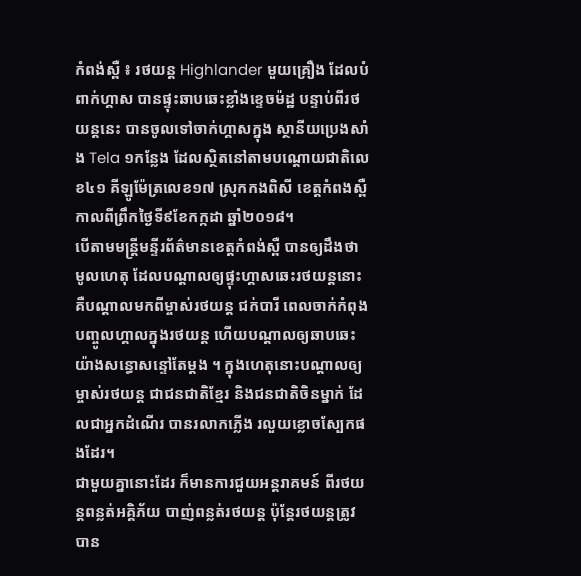កំពង់ស្ពឺ ៖ រថយន្ត Highlander មួយគ្រឿង ដែលបំពាក់ហ្គាស បានផ្ទុះឆាបឆេះខ្លាំងខ្ទេចម៉ដ្ឋ បន្ទាប់ពីរថយន្តនេះ បានចូលទៅចាក់ហ្គាសក្នុង ស្ថានីយប្រេងសាំង Tela ១កន្លែង ដែលស្ថិតនៅតាមបណ្តោយជាតិលេខ៤១ គីឡូម៉ែត្រលេខ១៧ ស្រុកកងពិសី ខេត្តកំពងស្ពឺ កាលពីព្រឹកថ្ងៃទី៩ខែកក្កដា ឆ្នាំ២០១៨។
បើតាមមន្ត្រីមន្ទីរព័ត៌មានខេត្តកំពង់ស្ពឺ បានឲ្យដឹងថា មូលហេតុ ដែលបណ្តាលឲ្យផ្ទុះហ្គាសឆេះរថយន្តនោះ គឺបណ្តាលមកពីម្ចាស់រថយន្ត ជក់បារី ពេលចាក់កំពុងបញ្ចូលហ្គាលក្នុងរថយន្ត ហើយបណ្តាលឲ្យឆាបឆេះយ៉ាងសន្ធោសន្ទៅតែម្តង ។ ក្នុងហេតុនោះបណ្តាលឲ្យម្ចាស់រថយន្ត ជាជនជាតិខ្មែរ និងជនជាតិចិនម្នាក់ ដែលជាអ្នកដំណើរ បានរលាកភ្លើង រលួយខ្លោចស្បែកផងដែរ។
ជាមួយគ្នានោះដែរ ក៏មានការជួយអន្តរាគមន៍ ពីរថយន្តពន្លត់អគ្គិភ័យ បាញ់ពន្លត់រថយន្ត ប៉ុន្តែរថយន្តត្រូវបាន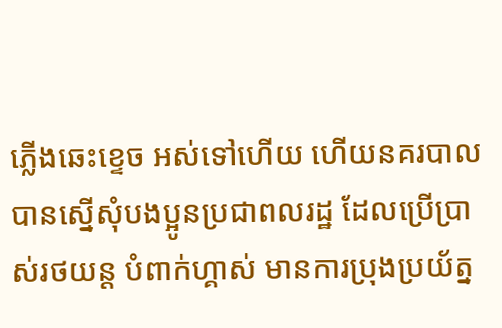ភ្លើងឆេះខ្ទេច អស់ទៅហើយ ហើយនគរបាល បានស្នើសុំបងប្អូនប្រជាពលរដ្ឋ ដែលប្រើប្រាស់រថយន្ត បំពាក់ហ្គាស់ មានការប្រុងប្រយ័ត្ន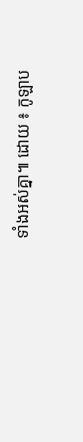ទាំងអស់គ្នា៕ ដោយ ៖ កូឡាប